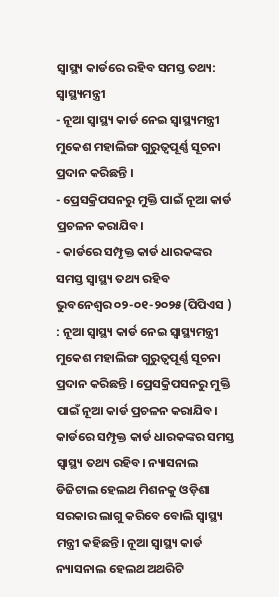ସ୍ବାସ୍ଥ୍ୟ କାର୍ଡରେ ରହିବ ସମସ୍ତ ତଥ୍ୟ: ସ୍ବାସ୍ଥ୍ୟମନ୍ତ୍ରୀ
- ନୂଆ ସ୍ବାସ୍ଥ୍ୟ କାର୍ଡ ନେଇ ସ୍ବାସ୍ଥ୍ୟମନ୍ତ୍ରୀ ମୁକେଶ ମହାଲିଙ୍ଗ ଗୁରୁତ୍ବପୂର୍ଣ୍ଣ ସୂଚନା ପ୍ରଦାନ କରିଛନ୍ତି ।
- ପ୍ରେସକ୍ରିପସନରୁ ମୁକ୍ତି ପାଇଁ ନୂଆ କାର୍ଡ ପ୍ରଚଳନ କରାଯିବ।
- କାର୍ଡରେ ସମ୍ପୃକ୍ତ କାର୍ଡ ଧାରକଙ୍କର ସମସ୍ତ ସ୍ବାସ୍ଥ୍ୟ ତଥ୍ୟ ରହିବ
ଭୁବନେଶ୍ୱର ୦୨-୦୧-୨୦୨୫(ପିପିଏସ ) : ନୂଆ ସ୍ବାସ୍ଥ୍ୟ କାର୍ଡ ନେଇ ସ୍ବାସ୍ଥ୍ୟମନ୍ତ୍ରୀ ମୁକେଶ ମହାଲିଙ୍ଗ ଗୁରୁତ୍ବପୂର୍ଣ୍ଣ ସୂଚନା ପ୍ରଦାନ କରିଛନ୍ତି । ପ୍ରେସକ୍ରିପସନରୁ ମୁକ୍ତି ପାଇଁ ନୂଆ କାର୍ଡ ପ୍ରଚଳନ କରାଯିବ। କାର୍ଡରେ ସମ୍ପୃକ୍ତ କାର୍ଡ ଧାରକଙ୍କର ସମସ୍ତ ସ୍ବାସ୍ଥ୍ୟ ତଥ୍ୟ ରହିବ। ନ୍ୟାସନାଲ ଡିଜିଟାଲ ହେଲଥ ମିଶନକୁ ଓଡ଼ିଶା ସରକାର ଲାଗୁ କରିବେ ବୋଲି ସ୍ବାସ୍ଥ୍ୟ ମନ୍ତ୍ରୀ କହିଛନ୍ତି। ନୂଆ ସ୍ବାସ୍ଥ୍ୟ କାର୍ଡ ନ୍ୟାସନାଲ ହେଲଥ ଅଥରିଟି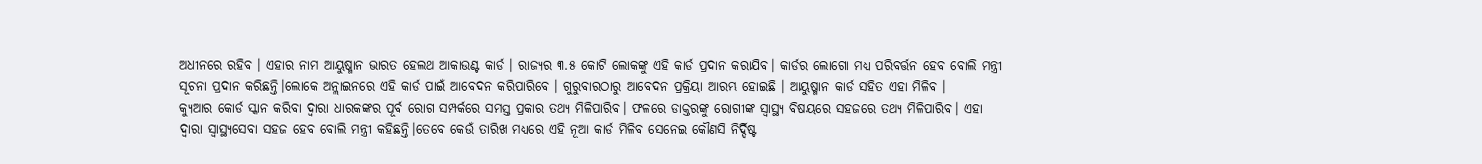ଅଧୀନରେ ରହିବ । ଏହାର ନାମ ଆୟୁଷ୍ମାନ ଭାରତ ହେଲଥ ଆକାଉଣ୍ଟ କାର୍ଡ । ରାଜ୍ୟର ୩.୫ କୋଟି ଲୋକଙ୍କୁ ଏହି କାର୍ଡ ପ୍ରଦାନ କରାଯିବ। କାର୍ଡର ଲୋଗୋ ମଧ୍ୟ ପରିବର୍ତ୍ତନ ହେବ ବୋଲି ମନ୍ତ୍ରୀ ସୂଚନା ପ୍ରଦାନ କରିଛନ୍ତି।ଲୋକେ ଅନ୍ଲାଇନରେ ଏହି କାର୍ଡ ପାଇଁ ଆବେଦନ କରିପାରିବେ । ଗୁରୁବାରଠାରୁ ଆବେଦନ ପ୍ରକ୍ରିୟା ଆରମ୍ଭ ହୋଇଛି । ଆୟୁଷ୍ମାନ କାର୍ଡ ସହିତ ଏହା ମିଳିବ ।
କ୍ୟୁଆର କୋର୍ଡ ସ୍କାନ କରିବା ଦ୍ବାରା ଧାରକଙ୍କର ପୂର୍ବ ରୋଗ ସମ୍ପର୍କରେ ସମସ୍ତ ପ୍ରକାର ତଥ୍ୟ ମିଳିପାରିବ। ଫଳରେ ଡାକ୍ତରଙ୍କୁ ରୋଗୀଙ୍କ ସ୍ବାସ୍ଥ୍ୟ ବିଷୟରେ ସହଜରେ ତଥ୍ୟ ମିଳିପାରିବ। ଏହା ଦ୍ବାରା ସ୍ବାସ୍ଥ୍ୟସେବା ସହଜ ହେବ ବୋଲି ମନ୍ତ୍ରୀ କହିଛନ୍ତି।ତେବେ କେଉଁ ତାରିଖ ମଧ୍ୟରେ ଏହି ନୂଆ କାର୍ଡ ମିଳିବ ସେନେଇ କୌଣସି ନିର୍ଦ୍ଦିଷ୍ଟ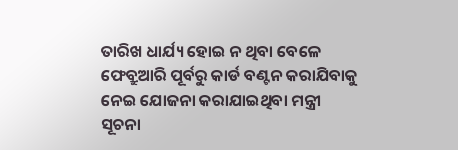ତାରିଖ ଧାର୍ଯ୍ୟ ହୋଇ ନ ଥିବା ବେଳେ ଫେବ୍ରୁଆରି ପୂର୍ବରୁ କାର୍ଡ ବଣ୍ଟନ କରାଯିବାକୁ ନେଇ ଯୋଜନା କରାଯାଇଥିବା ମନ୍ତ୍ରୀ ସୂଚନା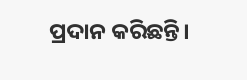ପ୍ରଦାନ କରିଛନ୍ତି।